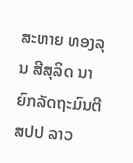ສະຫາຍ ທອງລຸນ ສີສຸລິດ ນາຍົກລັດຖະມົນຕີ ສປປ ລາວ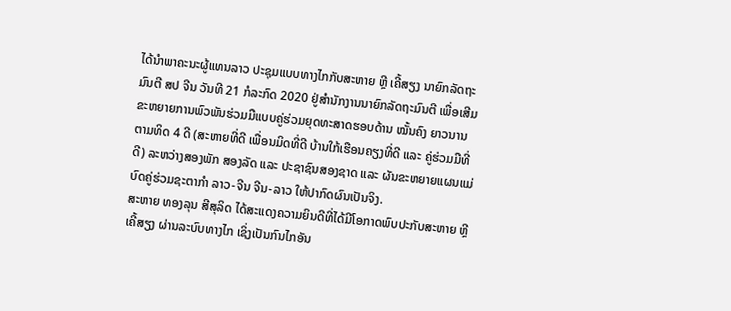ໄດ້ນຳພາຄະນະຜູ້ແທນລາວ ປະຊຸມແບບທາງໄກກັບສະຫາຍ ຫຼີ ເຄີ້ສຽງ ນາຍົກລັດຖະມົນຕີ ສປ ຈີນ ວັນທີ 21 ກໍລະກົດ 2020 ຢູ່ສຳນັກງານນາຍົກລັດຖະມົນຕີ ເພື່ອເສີມຂະຫຍາຍການພົວພັນຮ່ວມມືແບບຄູ່ຮ່ວມຍຸດທະສາດຮອບດ້ານ ໝັ້ນຄົງ ຍາວນານ ຕາມທິດ 4 ດີ (ສະຫາຍທີ່ດີ ເພື່ອນມິດທີ່ດີ ບ້ານໃກ້ເຮືອນຄຽງທີ່ດີ ແລະ ຄູ່ຮ່ວມມືທີ່ດີ) ລະຫວ່າງສອງພັກ ສອງລັດ ແລະ ປະຊາຊົນສອງຊາດ ແລະ ຜັນຂະຫຍາຍແຜນແມ່ບົດຄູ່ຮ່ວມຊະຕາກຳ ລາວ-ຈີນ ຈີນ-ລາວ ໃຫ້ປາກົດຜົນເປັນຈິງ.
ສະຫາຍ ທອງລຸນ ສີສຸລິດ ໄດ້ສະແດງຄວາມຍິນດີທີ່ໄດ້ມີໂອກາດພົບປະກັບສະຫາຍ ຫຼີ ເຄີ້ສຽງ ຜ່ານລະບົບທາງໄກ ເຊິ່ງເປັນກົນໄກອັນ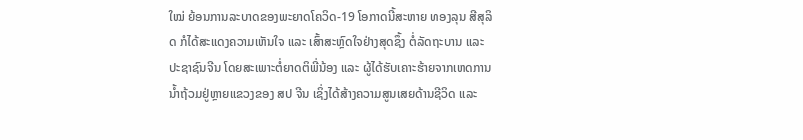ໃໝ່ ຍ້ອນການລະບາດຂອງພະຍາດໂຄວິດ-19 ໂອກາດນີ້ສະຫາຍ ທອງລຸນ ສີສຸລິດ ກໍໄດ້ສະແດງຄວາມເຫັນໃຈ ແລະ ເສົ້າສະຫຼົດໃຈຢ່າງສຸດຊຶ້ງ ຕໍ່ລັດຖະບານ ແລະ ປະຊາຊົນຈີນ ໂດຍສະເພາະຕໍ່ຍາດຕິພີ່ນ້ອງ ແລະ ຜູ້ໄດ້ຮັບເຄາະຮ້າຍຈາກເຫດການນ້ຳຖ້ວມຢູ່ຫຼາຍແຂວງຂອງ ສປ ຈີນ ເຊິ່ງໄດ້ສ້າງຄວາມສູນເສຍດ້ານຊີວິດ ແລະ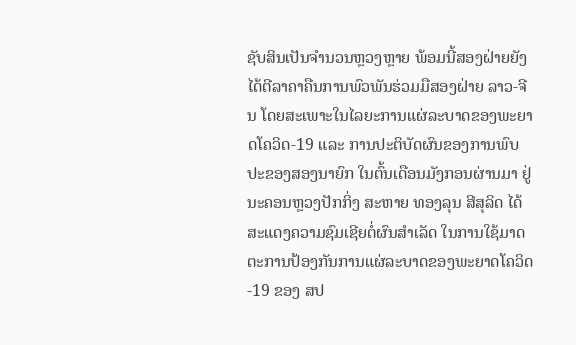ຊັບສິນເປັນຈຳນວນຫຼວງຫຼາຍ ພ້ອມນີ້ສອງຝ່າຍຍັງໄດ້ຕີລາຄາຄືນການພົວພັນຮ່ວມມືສອງຝ່າຍ ລາວ-ຈີນ ໂດຍສະເພາະໃນໄລຍະການແຜ່ລະບາດຂອງພະຍາດໂຄວິດ-19 ແລະ ການປະຕິບັດຜົນຂອງການພົບປະຂອງສອງນາຍົກ ໃນຕົ້ນເດືອນມັງກອນຜ່ານມາ ຢູ່ນະຄອນຫຼວງປັກກິ່ງ ສະຫາຍ ທອງລຸນ ສີສຸລິດ ໄດ້ສະແດງຄວາມຊົມເຊີຍຕໍ່ຜົນສຳເລັດ ໃນການໃຊ້ມາດຕະການປ້ອງກັນການແຜ່ລະບາດຂອງພະຍາດໂຄວິດ-19 ຂອງ ສປ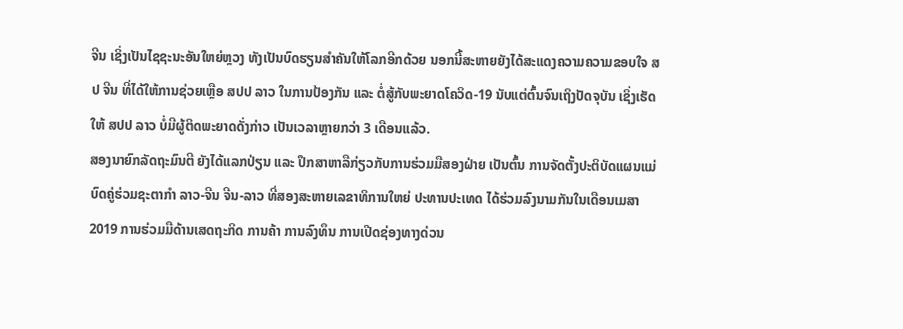ຈີນ ເຊິ່ງເປັນໄຊຊະນະອັນໃຫຍ່ຫຼວງ ທັງເປັນບົດຮຽນສຳຄັນໃຫ້ໂລກອີກດ້ວຍ ນອກນີ້ສະຫາຍຍັງໄດ້ສະແດງຄວາມຄວາມຂອບໃຈ ສປ ຈີນ ທີ່ໄດ້ໃຫ້ການຊ່ວຍເຫຼືອ ສປປ ລາວ ໃນການປ້ອງກັນ ແລະ ຕໍ່ສູ້ກັບພະຍາດໂຄວິດ-19 ນັບແຕ່ຕົ້ນຈົນເຖິງປັດຈຸບັນ ເຊິ່ງເຮັດໃຫ້ ສປປ ລາວ ບໍ່ມີຜູ້ຕິດພະຍາດດັ່ງກ່າວ ເປັນເວລາຫຼາຍກວ່າ 3 ເດືອນແລ້ວ.
ສອງນາຍົກລັດຖະມົນຕີ ຍັງໄດ້ແລກປ່ຽນ ແລະ ປຶກສາຫາລືກ່ຽວກັບການຮ່ວມມືສອງຝ່າຍ ເປັນຕົ້ນ ການຈັດຕັ້ງປະຕິບັດແຜນແມ່ບົດຄູ່ຮ່ວມຊະຕາກຳ ລາວ-ຈີນ ຈີນ-ລາວ ທີ່ສອງສະຫາຍເລຂາທິການໃຫຍ່ ປະທານປະເທດ ໄດ້ຮ່ວມລົງນາມກັນໃນເດືອນເມສາ 2019 ການຮ່ວມມືດ້ານເສດຖະກິດ ການຄ້າ ການລົງທຶນ ການເປີດຊ່ອງທາງດ່ວນ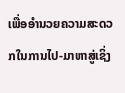ເພື່ອອຳນວຍຄວາມສະດວກໃນການໄປ-ມາຫາສູ່ເຊິ່ງ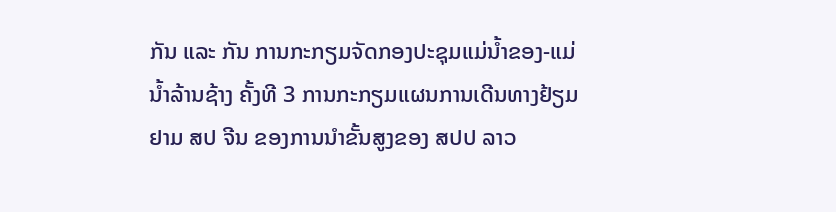ກັນ ແລະ ກັນ ການກະກຽມຈັດກອງປະຊຸມແມ່ນ້ຳຂອງ-ແມ່ນ້ຳລ້ານຊ້າງ ຄັ້ງທີ 3 ການກະກຽມແຜນການເດີນທາງຢ້ຽມຢາມ ສປ ຈີນ ຂອງການນຳຂັ້ນສູງຂອງ ສປປ ລາວ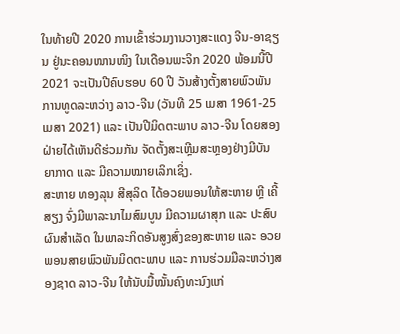ໃນທ້າຍປີ 2020 ການເຂົ້າຮ່ວມງານວາງສະແດງ ຈີນ-ອາຊຽນ ຢູ່ນະຄອນໜານໜິງ ໃນເດືອນພະຈິກ 2020 ພ້ອມນີ້ປີ 2021 ຈະເປັນປີຄົບຮອບ 60 ປີ ວັນສ້າງຕັ້ງສາຍພົວພັນການທູດລະຫວ່າງ ລາວ-ຈີນ (ວັນທີ 25 ເມສາ 1961-25 ເມສາ 2021) ແລະ ເປັນປີມິດຕະພາບ ລາວ-ຈີນ ໂດຍສອງຝ່າຍໄດ້ເຫັນດີຮ່ວມກັນ ຈັດຕັ້ງສະເຫຼີມສະຫຼອງຢ່າງມີບັນຍາກາດ ແລະ ມີຄວາມໝາຍເລິກເຊິ່ງ.
ສະຫາຍ ທອງລຸນ ສີສຸລິດ ໄດ້ອວຍພອນໃຫ້ສະຫາຍ ຫຼີ ເຄີ້ສຽງ ຈົ່ງມີພາລະນາໄມສົມບູນ ມີຄວາມຜາສຸກ ແລະ ປະສົບຜົນສຳເລັດ ໃນພາລະກິດອັນສູງສົ່ງຂອງສະຫາຍ ແລະ ອວຍພອນສາຍພົວພັນມິດຕະພາບ ແລະ ການຮ່ວມມືລະຫວ່າງສອງຊາດ ລາວ-ຈີນ ໃຫ້ນັບມື້ໝັ້ນຄົງທະນົງແກ່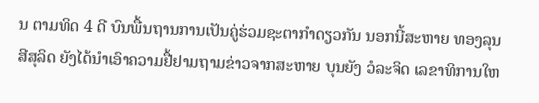ນ ຕາມທິດ 4 ດີ ບົນພື້ນຖານການເປັນຄູ່ຮ່ວມຊະຕາກຳດຽວກັນ ນອກນີ້ສະຫາຍ ທອງລຸນ ສີສຸລິດ ຍັງໄດ້ນຳເອົາຄວາມຢື້ຢາມຖາມຂ່າວຈາກສະຫາຍ ບຸນຍັງ ວໍລະຈິດ ເລຂາທິການໃຫ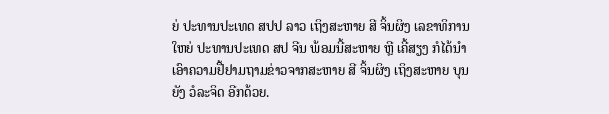ຍ່ ປະທານປະເທດ ສປປ ລາວ ເຖິງສະຫາຍ ສີ ຈິ້ນຜິງ ເລຂາທິການໃຫຍ່ ປະທານປະເທດ ສປ ຈີນ ພ້ອມນີ້ສະຫາຍ ຫຼີ ເຄີ້ສຽງ ກໍໄດ້ນຳເອົາຄວາມຢື້ຢາມຖາມຂ່າວຈາກສະຫາຍ ສີ ຈິ້ນຜິງ ເຖິງສະຫາຍ ບຸນຍັງ ວໍລະຈິດ ອີກດ້ວຍ.